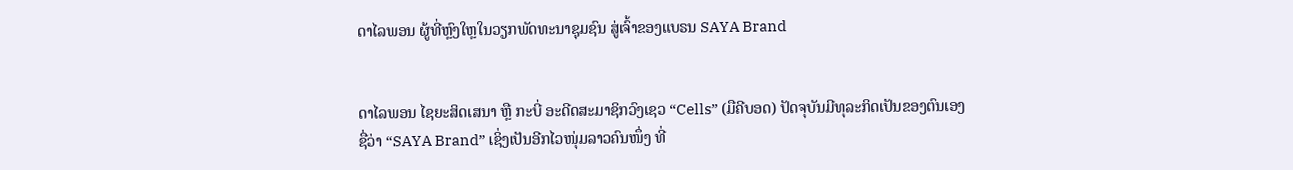ດາໄລພອນ ຜູ້ທີ່ຫຼົງໃຫຼໃນວຽກພັດທະນາຊຸມຊົນ ສູ່ເຈົ້າຂອງແບຣນ SAYA Brand


ດາໄລພອນ ໄຊຍະສິດເສນາ ຫຼື ກະບີ່ ອະດີດສະມາຊິກວົງເຊວ “Cells” (ມືຄີບອດ) ປັດຈຸບັນມີທຸລະກິດເປັນຂອງຕົນເອງຊື່ວ່າ “SAYA Brand” ເຊິ່ງເປັນອີກໄວໜຸ່ມລາວຄົນໜຶ່ງ ທີ່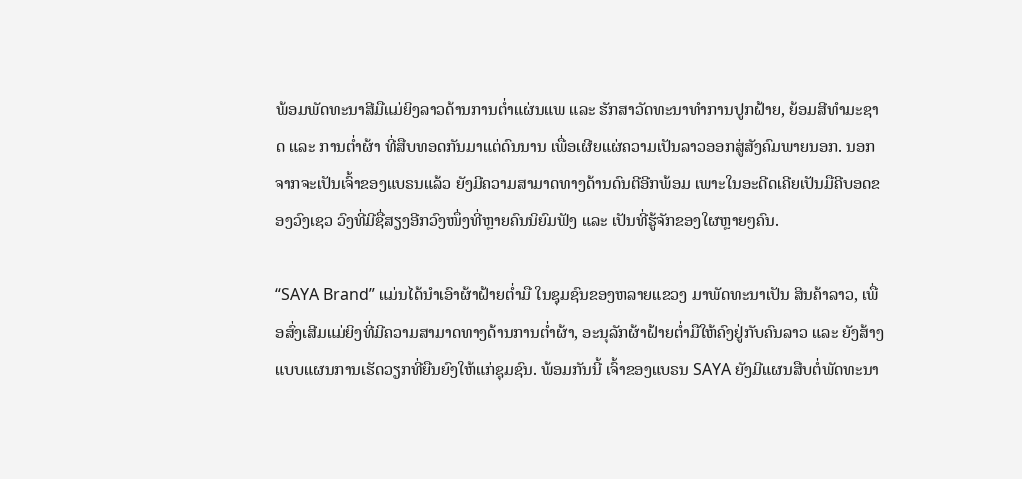ພ້ອມພັດທະນາສີມືແມ່ຍິງລາວດ້ານການຕ່ຳແຜ່ນແພ ແລະ ຮັກສາວັດທະນາທຳການປູກຝ້າຍ, ຍ້ອມສີທຳມະຊາດ ແລະ ການຕ່ຳຜ້າ ທີ່ສືບທອດກັນມາແຕ່ດົນນານ ເພື່ອເຜີຍແຜ່ຄວາມເປັນລາວອອກສູ່ສັງຄົມພາຍນອກ. ນອກຈາກຈະເປັນເຈົ້າຂອງແບຣນແລ້ວ ຍັງມີຄວາມສາມາດທາງດ້ານດົນຕີອີກພ້ອມ ເພາະໃນອະດີດເຄີຍເປັນມືຄີບອດຂອງວົງເຊວ ວົງທີ່ມີຊື່ສຽງອີກວົງໜຶ່ງທີ່ຫຼາຍຄົນນິຍົມຟັງ ແລະ ເປັນທີ່ຮູ້ຈັກຂອງໃຜຫຼາຍໆຄົນ.

“SAYA Brand” ແມ່ນໄດ້ນຳເອົາຜ້າຝ້າຍຕ່ຳມື ໃນຊຸມຊົນຂອງຫລາຍແຂວງ ມາພັດທະນາເປັນ ສິນຄ້າລາວ, ເພື່ອສົ່ງເສີມແມ່ຍິງທີ່ມີຄວາມສາມາດທາງດ້ານການຕ່ຳຜ້າ, ອະນຸລັກຜ້າຝ້າຍຕ່ຳມືໃຫ້ຄົງຢູ່ກັບຄົນລາວ ແລະ ຍັງສ້າງແບບແຜນການເຮັດວຽກທີ່ຍືນຍົງໃຫ້ແກ່ຊຸມຊົນ. ພ້ອມກັນນີ້ ເຈົ້າຂອງແບຣນ SAYA ຍັງມີແຜນສືບຕໍ່ພັດທະນາ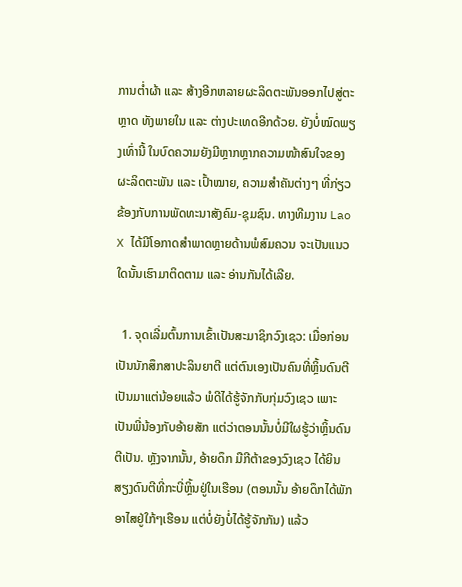ການຕ່ຳຜ້າ ແລະ ສ້າງອີກຫລາຍຜະລິດຕະພັນອອກໄປສູ່ຕະຫຼາດ ທັງພາຍໃນ ແລະ ຕ່າງປະເທດອີກດ້ວຍ. ຍັງບໍ່ໝົດພຽງເທົ່ານີ້ ໃນບົດຄວາມຍັງມີຫຼາກຫຼາກຄວາມໜ້າສົນໃຈຂອງຜະລິດຕະພັນ ແລະ ເປົ້າໝາຍ, ຄວາມສຳຄັນຕ່າງໆ ທີ່ກ່ຽວຂ້ອງກັບການພັດທະນາສັງຄົມ-ຊຸມຊົນ. ທາງທີມງານ Lao X ໄດ້ມີໂອກາດສຳພາດຫຼາຍດ້ານພໍສົມຄວນ ຈະເປັນແນວໃດນັ້ນເຮົາມາຕິດຕາມ ແລະ ອ່ານກັນໄດ້ເລີຍ.

  1. ຈຸດເລີ່ມຕົ້ນການເຂົ້າເປັນສະມາຊິກວົງເຊວ: ເມື່ອກ່ອນເປັນນັກສຶກສາປະລິນຍາຕີ ແຕ່ຕົນເອງເປັນຄົນທີ່ຫຼິ້ນດົນຕີເປັນມາແຕ່ນ້ອຍແລ້ວ ພໍດີໄດ້ຮູ້ຈັກກັບກຸ່ມວົງເຊວ ເພາະເປັນພີ່ນ້ອງກັບອ້າຍສັກ ແຕ່ວ່າຕອນນັ້ນບໍ່ມີໃຜຮູ້ວ່າຫຼິ້ນດົນຕີເປັນ. ຫຼັງຈາກນັ້ນ, ອ້າຍດຶກ ມືກີຕ້າຂອງວົງເຊວ ໄດ້ຍິນສຽງດົນຕີທີ່ກະບີ່ຫຼິ້ນຢູ່ໃນເຮືອນ (ຕອນນັ້ນ ອ້າຍດຶກໄດ້ພັກອາໄສຢູ່ໃກ້ໆເຮືອນ ແຕ່ບໍ່ຍັງບໍ່ໄດ້ຮູ້ຈັກກັນ) ແລ້ວ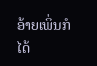ອ້າຍເພິ່ນກໍໄດ້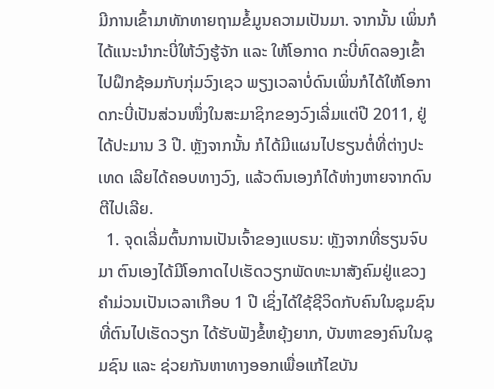ມີການເຂົ້າມາທັກທາຍຖາມຂໍ້ມູນຄວາມເປັນມາ. ຈາກນັ້ນ ເພິ່ນກໍໄດ້ແນະນຳກະບີ່ໃຫ້ວົງຮູ້ຈັກ ແລະ ໃຫ້ໂອກາດ ກະບີ່ທົດລອງເຂົ້າໄປຝຶກຊ້ອມກັບກຸ່ມວົງເຊວ ພຽງເວລາບໍ່ດົນເພິ່ນກໍໄດ້ໃຫ້ໂອກາດກະບີ່ເປັນສ່ວນໜຶ່ງໃນສະມາຊິກຂອງວົງເລີ່ມແຕ່ປີ 2011, ຢູ່ໄດ້ປະມານ 3 ປີ. ຫຼັງຈາກນັ້ນ ກໍໄດ້ມີແຜນໄປຮຽນຕໍ່ທີ່ຕ່າງປະເທດ ເລີຍໄດ້ຄອບທາງວົງ, ແລ້ວຕົນເອງກໍໄດ້ຫ່າງຫາຍຈາກດົນຕີໄປເລີຍ.
  1. ຈຸດເລີ່ມຕົ້ນການເປັນເຈົ້າຂອງແບຣນ: ຫຼັງຈາກທີ່ຮຽນຈົບມາ ຕົນເອງໄດ້ມີໂອກາດໄປເຮັດວຽກພັດທະນາສັງຄົມຢູ່ແຂວງຄຳມ່ວນເປັນເວລາເກືອບ 1 ປີ ເຊິ່ງໄດ້ໃຊ້ຊີວິດກັບຄົນໃນຊຸມຊົນທີ່ຕົນໄປເຮັດວຽກ ໄດ້ຮັບຟັງຂໍ້ຫຍຸ້ງຍາກ, ບັນຫາຂອງຄົນໃນຊຸມຊົນ ແລະ ຊ່ວຍກັນຫາທາງອອກເພື່ອແກ້ໄຂບັນ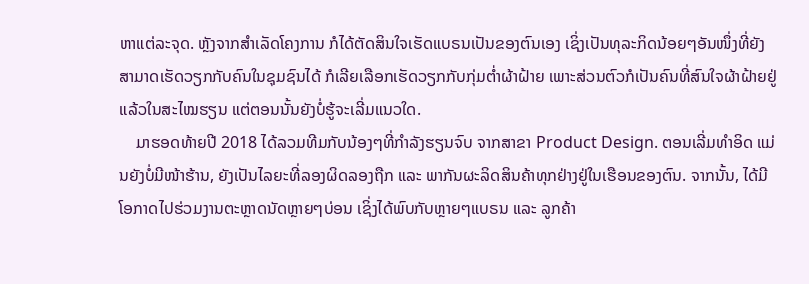ຫາແຕ່ລະຈຸດ. ຫຼັງຈາກສຳເລັດໂຄງການ ກໍໄດ້ຕັດສິນໃຈເຮັດແບຣນເປັນຂອງຕົນເອງ ເຊິ່ງເປັນທຸລະກິດນ້ອຍໆອັນໜຶ່ງທີ່ຍັງສາມາດເຮັດວຽກກັບຄົນໃນຊຸມຊົນໄດ້ ກໍເລີຍເລືອກເຮັດວຽກກັບກຸ່ມຕ່ຳຜ້າຝ້າຍ ເພາະສ່ວນຕົວກໍເປັນຄົນທີ່ສົນໃຈຜ້າຝ້າຍຢູ່ແລ້ວໃນສະໄໝຮຽນ ແຕ່ຕອນນັ້ນຍັງບໍ່ຮູ້ຈະເລີ່ມແນວໃດ.
    ມາຮອດທ້າຍປີ 2018 ໄດ້ລວມທີມກັບນ້ອງໆທີ່ກຳລັງຮຽນຈົບ ຈາກສາຂາ Product Design. ຕອນເລີ່ມທຳອິດ ແມ່ນຍັງບໍ່ມີໜ້າຮ້ານ, ຍັງເປັນໄລຍະທີ່ລອງຜິດລອງຖືກ ແລະ ພາກັນຜະລິດສິນຄ້າທຸກຢ່າງຢູ່ໃນເຮືອນຂອງຕົນ. ຈາກນັ້ນ, ໄດ້ມີໂອກາດໄປຮ່ວມງານຕະຫຼາດນັດຫຼາຍໆບ່ອນ ເຊິ່ງໄດ້ພົບກັບຫຼາຍໆແບຣນ ແລະ ລູກຄ້າ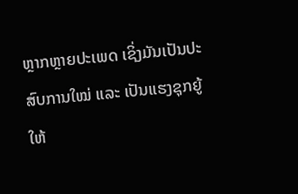ຫຼາກຫຼາຍປະເພດ ເຊິ່ງມັນເປັນປະສົບການໃໝ່ ແລະ ເປັນແຮງຊຸກຍູ້ໃຫ້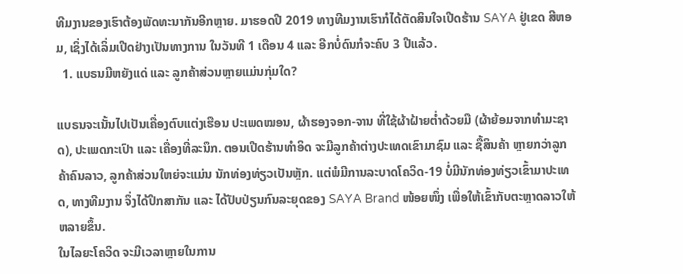ທີມງານຂອງເຮົາຕ້ອງພັດທະນາກັນອີກຫຼາຍ. ມາຮອດປີ 2019 ທາງທີມງານເຮົາກໍໄດ້ຕັດສິນໃຈເປີດຮ້ານ SAYA ຢູ່ເຂດ ສີຫອມ, ເຊິ່ງໄດ້ເລິ່ມເປີດຢ່າງເປັນທາງການ ໃນວັນທີ 1 ເດືອນ 4 ແລະ ອີກບໍ່ດົນກໍຈະຄົບ 3 ປີແລ້ວ.
  1. ແບຣນມີຫຍັງແດ່ ແລະ ລູກຄ້າສ່ວນຫຼາຍແມ່ນກຸ່ມໃດ?

ແບຣນຈະເນັ້ນໄປເປັນເຄື່ອງຕົບແຕ່ງເຮືອນ ປະເພດໝອນ, ຜ້າຮອງຈອກ-ຈານ ທີ່ໃຊ້ຜ້າຝ້າຍຕ່ຳດ້ວຍມື (ຜ້າຍ້ອມຈາກທຳມະຊາດ), ປະເພດກະເປົາ ແລະ ເຄື່ອງທີ່ລະນຶກ. ຕອນເປີດຮ້ານທຳອິດ ຈະມີລູກຄ້າຕ່າງປະເທດເຂົາມາຊົມ ແລະ ຊື້ສິນຄ້າ ຫຼາຍກວ່າລູກຄ້າຄົນລາວ, ລູກຄ້າສ່ວນໃຫຍ່ຈະແມ່ນ ນັກທ່ອງທ່ຽວເປັນຫຼັກ. ແຕ່ພໍມີການລະບາດໂຄວິດ-19 ບໍ່ມີນັກທ່ອງທ່ຽວເຂົ້າມາປະເທດ, ທາງທີມງານ ຈຶ່ງໄດ້ປຶກສາກັນ ແລະ ໄດ້ປັບປ່ຽນກົນລະຍຸດຂອງ SAYA Brand ໜ້ອຍໜຶ່ງ ເພື່ອໃຫ້ເຂົ້າກັບຕະຫຼາດລາວໃຫ້ຫລາຍຂຶ້ນ.
ໃນໄລຍະໂຄວິດ ຈະມີເວລາຫຼາຍໃນການ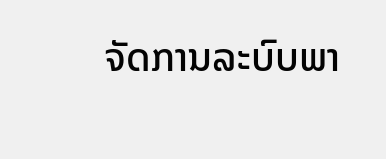ຈັດການລະບົບພາ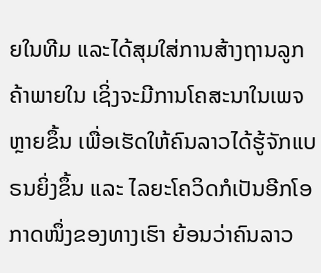ຍໃນທີມ ແລະໄດ້ສຸມໃສ່ການສ້າງຖານລູກຄ້າພາຍໃນ ເຊິ່ງຈະມີການໂຄສະນາໃນເພຈຫຼາຍຂຶ້ນ ເພື່ອເຮັດໃຫ້ຄົນລາວໄດ້ຮູ້ຈັກແບຣນຍິ່ງຂຶ້ນ ແລະ ໄລຍະໂຄວິດກໍເປັນອີກໂອກາດໜຶ່ງຂອງທາງເຮົາ ຍ້ອນວ່າຄົນລາວ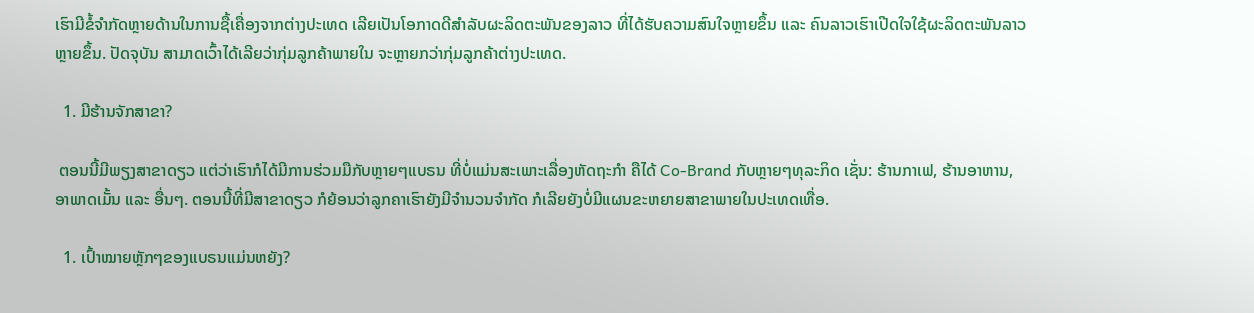ເຮົາມີຂໍ້ຈຳກັດຫຼາຍດ້ານໃນການຊື້ເຄື່ອງຈາກຕ່າງປະເທດ ເລີຍເປັນໂອກາດດີສຳລັບຜະລິດຕະພັນຂອງລາວ ທີ່ໄດ້ຮັບຄວາມສົນໃຈຫຼາຍຂຶ້ນ ແລະ ຄົນລາວເຮົາເປີດໃຈໃຊ້ຜະລິດຕະພັນລາວຫຼາຍຂຶ້ນ. ປັດຈຸບັນ ສາມາດເວົ້າໄດ້ເລີຍວ່າກຸ່ມລູກຄ້າພາຍໃນ ຈະຫຼາຍກວ່າກຸ່ມລູກຄ້າຕ່າງປະເທດ.

  1. ມີຮ້ານຈັກສາຂາ?

 ຕອນນີ້ມີພຽງສາຂາດຽວ ແຕ່ວ່າເຮົາກໍໄດ້ມີການຮ່ວມມືກັບຫຼາຍໆແບຣນ ທີ່ບໍ່ແມ່ນສະເພາະເລື່ອງຫັດຖະກຳ ຄືໄດ້ Co-Brand ກັບຫຼາຍໆທຸລະກິດ ເຊັ່ນ: ຮ້ານກາເຟ, ຮ້ານອາຫານ, ອາພາດເມັ້ນ ແລະ ອື່ນໆ. ຕອນນີ້ທີ່ມີສາຂາດຽວ ກໍຍ້ອນວ່າລູກຄາເຮົາຍັງມີຈຳນວນຈຳກັດ ກໍເລີຍຍັງບໍ່ມີແຜນຂະຫຍາຍສາຂາພາຍໃນປະເທດເທື່ອ.

  1. ເປົ້າໝາຍຫຼັກໆຂອງແບຣນແມ່ນຫຍັງ?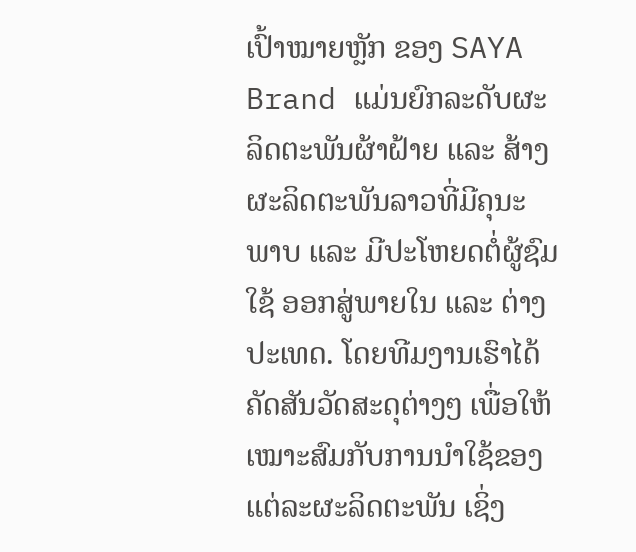ເປົ້າໝາຍຫຼັກ ຂອງ SAYA Brand ແມ່ນຍົກລະດັບຜະລິດຕະພັນຜ້າຝ້າຍ ແລະ ສ້າງຜະລິດຕະພັນລາວທີ່ມີຄຸນະພາບ ແລະ ມີປະໂຫຍດຕໍ່ຜູ້ຊົມໃຊ້ ອອກສູ່ພາຍໃນ ແລະ ຕ່າງປະເທດ. ໂດຍທີມງານເຮົາໄດ້ຄັດສັນວັດສະດຸຕ່າງໆ ເພື່ອໃຫ້ເໝາະສົມກັບການນຳໃຊ້ຂອງແຕ່ລະຜະລິດຕະພັນ ເຊິ່ງ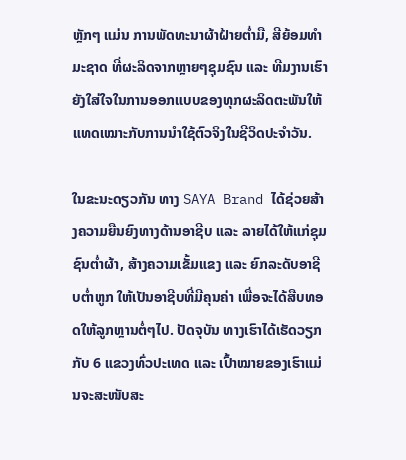ຫຼັກໆ ແມ່ນ ການພັດທະນາຜ້າຝ້າຍຕ່ຳມື, ສີຍ້ອມທຳມະຊາດ ທີ່ຜະລິດຈາກຫຼາຍໆຊຸມຊົນ ແລະ ທີມງານເຮົາຍັງໃສ່ໃຈໃນການອອກແບບຂອງທຸກຜະລິດຕະພັນໃຫ້ແທດເໝາະກັບການນຳໃຊ້ຕົວຈິງໃນຊີວິດປະຈຳວັນ.

ໃນຂະນະດຽວກັນ ທາງ SAYA Brand ໄດ້ຊ່ວຍສ້າງຄວາມຍືນຍົງທາງດ້ານອາຊີບ ແລະ ລາຍໄດ້ໃຫ້ແກ່ຊຸມຊົນຕ່ຳຜ້າ, ສ້າງຄວາມເຂັ້ມແຂງ ແລະ ຍົກລະດັບອາຊີບຕ່ຳຫູກ ໃຫ້ເປັນອາຊີບທີ່ມີຄຸນຄ່າ ເພື່ອຈະໄດ້ສືບທອດໃຫ້ລູກຫຼານຕໍ່ໆໄປ. ປັດຈຸບັນ ທາງເຮົາໄດ້ເຮັດວຽກກັບ 6 ແຂວງທົ່ວປະເທດ ແລະ ເປົ້າໝາຍຂອງເຮົາແມ່ນຈະສະໜັບສະ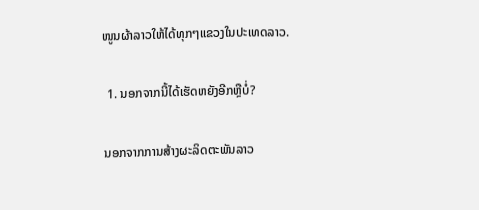ໜູນຜ້າລາວໃຫ້ໄດ້ທຸກໆແຂວງໃນປະເທດລາວ.

  1. ນອກຈາກນີ້ໄດ້ເຮັດຫຍັງອີກຫຼືບໍ່?

 ນອກຈາກການສ້າງຜະລິດຕະພັນລາວ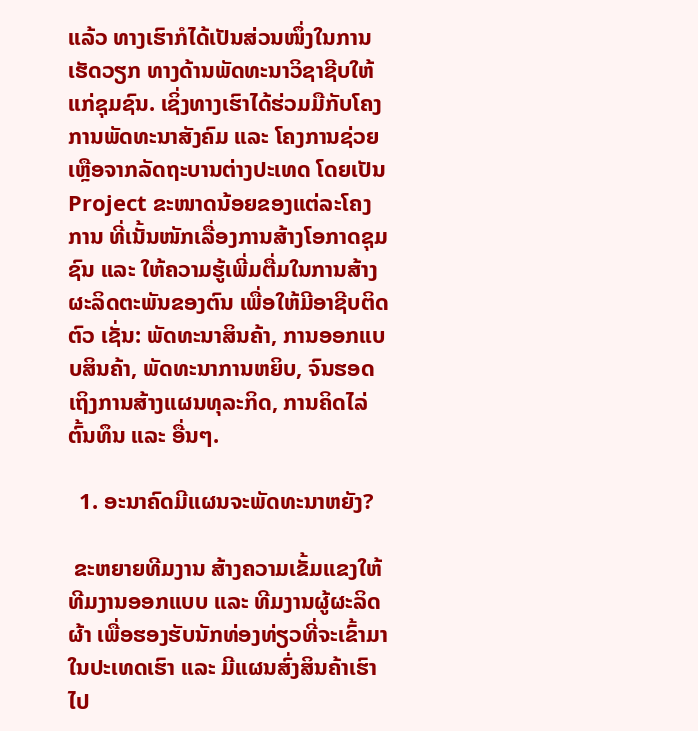ແລ້ວ ທາງເຮົາກໍໄດ້ເປັນສ່ວນໜຶ່ງໃນການເຮັດວຽກ ທາງດ້ານພັດທະນາວິຊາຊີບໃຫ້ແກ່ຊຸມຊົນ. ເຊິ່ງທາງເຮົາໄດ້ຮ່ວມມືກັບໂຄງການພັດທະນາສັງຄົມ ແລະ ໂຄງການຊ່ວຍເຫຼືອຈາກລັດຖະບານຕ່າງປະເທດ ໂດຍເປັນ Project ຂະໜາດນ້ອຍຂອງແຕ່ລະໂຄງການ ທີ່ເນັ້ນໜັກເລື່ອງການສ້າງໂອກາດຊຸມຊົນ ແລະ ໃຫ້ຄວາມຮູ້ເພີ່ມຕື່ມໃນການສ້າງຜະລິດຕະພັນຂອງຕົນ ເພື່ອໃຫ້ມີອາຊີບຕິດຕົວ ເຊັ່ນ: ພັດທະນາສິນຄ້າ, ການອອກແບບສິນຄ້າ, ພັດທະນາການຫຍິບ, ຈົນຮອດເຖິງການສ້າງແຜນທຸລະກິດ, ການຄິດໄລ່ຕົ້ນທຶນ ແລະ ອື່ນໆ.

  1. ອະນາຄົດມີແຜນຈະພັດທະນາຫຍັງ?

 ຂະຫຍາຍທີມງານ ສ້າງຄວາມເຂັ້ມແຂງໃຫ້ທີມງານອອກແບບ ແລະ ທີມງານຜູ້ຜະລິດຜ້າ ເພື່ອຮອງຮັບນັກທ່ອງທ່ຽວທີ່ຈະເຂົ້າມາໃນປະເທດເຮົາ ແລະ ມີແຜນສົ່ງສິນຄ້າເຮົາໄປ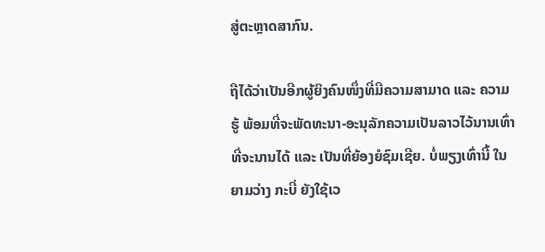ສູ່ຕະຫຼາດສາກົນ.

ຖືໄດ້ວ່າເປັນອີກຜູ້ຍິງຄົນໜຶ່ງທີ່ມີຄວາມສາມາດ ແລະ ຄວາມຮູ້ ພ້ອມທີ່ຈະພັດທະນາ-ອະນຸລັກຄວາມເປັນລາວໄວ້ນານເທົ່າທີ່ຈະນານໄດ້ ແລະ ເປັນທີ່ຍ້ອງຍໍຊົມເຊີຍ. ບໍ່ພຽງເທົ່ານີ້ ໃນຍາມວ່າງ ກະບີ່ ຍັງໃຊ້ເວ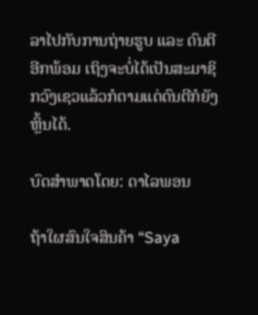ລາໄປກັບການຖ່າຍຮູບ ແລະ ດົນຕີອີກພ້ອມ ເຖິງຈະບໍ່ໄດ້ເປັນສະມາຊິກວົງເຊວແລ້ວກໍຕາມແຕ່ດົນຕີກໍຍັງຫຼິ້ນໄດ້.

ບົດສຳພາດໂດຍ: ດາໄລພອນ

ຖ້າໃຜສົນໃຈສິນຄ້າ “Saya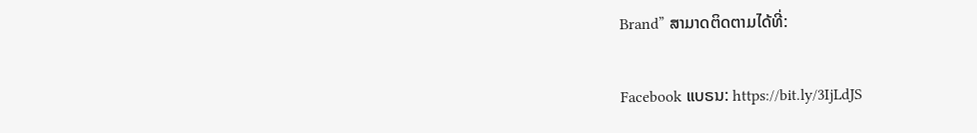Brand” ສາມາດຕິດຕາມໄດ້ທີ່:

Facebook ແບຣນ: https://bit.ly/3IjLdJS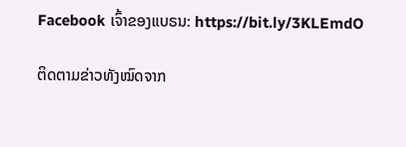Facebook ເຈົ້າຂອງແບຣນ: https://bit.ly/3KLEmdO

ຕິດຕາມຂ່າວທັງໝົດຈາກ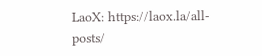LaoX: https://laox.la/all-posts/